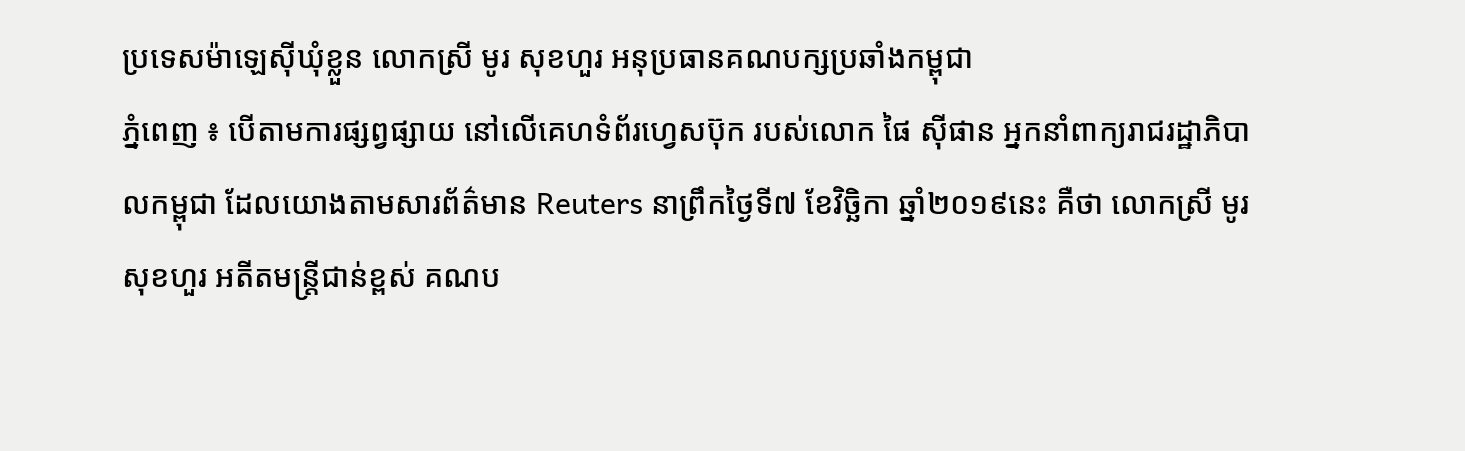ប្រទេសម៉ាឡេស៊ីឃុំខ្លួន លោកស្រី មូរ សុខហួរ អនុប្រធានគណបក្សប្រឆាំងកម្ពុជា
ភ្នំពេញ ៖ បើតាមការផ្សព្វផ្សាយ នៅលើគេហទំព័រហ្វេសប៊ុក របស់លោក ផៃ ស៊ីផាន អ្នកនាំពាក្យរាជរដ្ឋាភិបាលកម្ពុជា ដែលយោងតាមសារព័ត៌មាន Reuters នាព្រឹកថ្ងៃទី៧ ខែវិច្ឆិកា ឆ្នាំ២០១៩នេះ គឺថា លោកស្រី មូរ សុខហួរ អតីតមន្រ្តីជាន់ខ្ពស់ គណប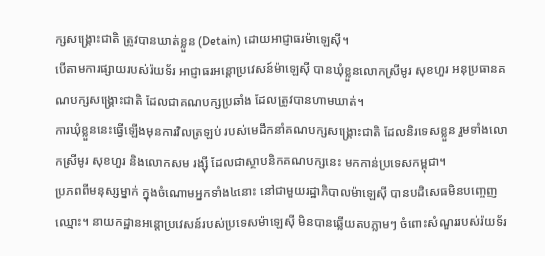ក្សសង្រ្គោះជាតិ ត្រូវបានឃាត់ខ្លួន (Detain) ដោយអាជ្ញាធរម៉ាឡេស៊ី។
បើតាមការផ្សាយរបស់រ៉យទ័រ អាជ្ញាធរអន្តោប្រវេសន៍ម៉ាឡេស៊ី បានឃុំខ្លួនលោកស្រីមូរ សុខហួរ អនុប្រធានគណបក្សសង្គ្រោះជាតិ ដែលជាគណបក្សប្រឆាំង ដែលត្រូវបានហាមឃាត់។
ការឃុំខ្លួននេះធ្វើឡើងមុនការវិលត្រឡប់ របស់មេដឹកនាំគណបក្សសង្គ្រោះជាតិ ដែលនិរទេសខ្លួន រួមទាំងលោកស្រីមូរ សុខហួរ និងលោកសម រង្ស៊ី ដែលជាស្ថាបនិកគណបក្សនេះ មកកាន់ប្រទេសកម្ពុជា។
ប្រភពពីមនុស្សម្នាក់ ក្នុងចំណោមអ្នកទាំង៤នោះ នៅជាមួយរដ្ឋាភិបាលម៉ាឡេស៊ី បានបដិសេធមិនបញ្ចេញឈ្មោះ។ នាយកដ្ឋានអន្តោប្រវេសន៍របស់ប្រទេសម៉ាឡេស៊ី មិនបានឆ្លើយតបភ្លាមៗ ចំពោះសំណួររបស់រ៉យទ័រ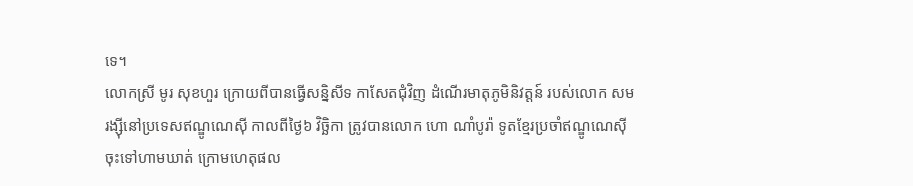ទេ។
លោកស្រី មូរ សុខហួរ ក្រោយពីបានធ្វើសន្និសីទ កាសែតជុំវិញ ដំណើរមាតុភូមិនិវត្តន៍ របស់លោក សម រង្ស៊ីនៅប្រទេសឥណ្ឌូណេស៊ី កាលពីថ្ងៃ៦ វិច្ឆិកា ត្រូវបានលោក ហោ ណាំបូរ៉ា ទូតខ្មែរប្រចាំឥណ្ឌូណេស៊ី ចុះទៅហាមឃាត់ ក្រោមហេតុផល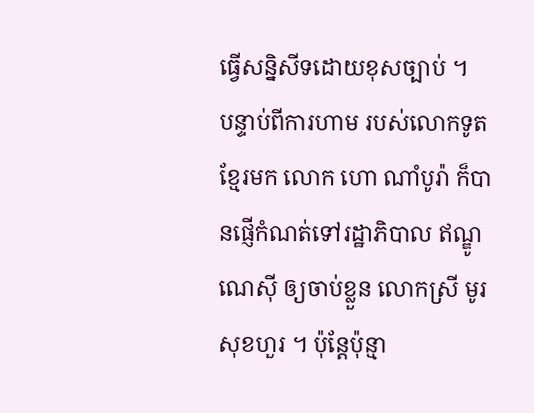ធ្វើសន្និសីទដោយខុសច្បាប់ ។
បន្ទាប់ពីការហាម របស់លោកទូតខ្មែរមក លោក ហោ ណាំបូរ៉ា ក៏បានផ្ញើកំណត់ទៅរដ្ឋាភិបាល ឥណ្ឌូណេស៊ី ឲ្យចាប់ខ្លួន លោកស្រី មូរ សុខហួរ ។ ប៉ុន្តែប៉ុន្មា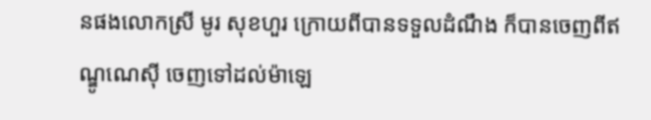នផងលោកស្រី មូរ សុខហួរ ក្រោយពីបានទទួលដំណឹង ក៏បានចេញពីឥណ្ឌូណេស៊ី ចេញទៅដល់ម៉ាឡេ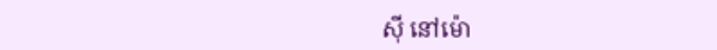ស៊ី នៅម៉ោ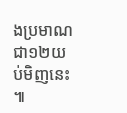ងប្រមាណជា១២យប់មិញនេះ ៕